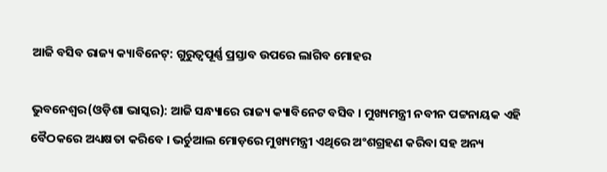ଆଜି ବସିବ ରାଜ୍ୟ କ୍ୟାବିନେଟ୍: ଗୁରୁତ୍ୱପୂର୍ଣ୍ଣ ପ୍ରସ୍ତାବ ଉପରେ ଲାଗିବ ମୋହର

ଭୁବନେଶ୍ୱର(ଓଡ଼ିଶା ଭାସ୍କର): ଆଜି ସନ୍ଧ୍ୟାରେ ରାଜ୍ୟ କ୍ୟାବିନେଟ ବସିବ । ମୁଖ୍ୟମନ୍ତ୍ରୀ ନବୀନ ପଟ୍ଟନାୟକ ଏହି ବୈଠକରେ ଅଧ୍ୟକ୍ଷତା କରିବେ । ଭର୍ଚୁଆଲ ମୋଡ଼ରେ ମୁଖ୍ୟମନ୍ତ୍ରୀ ଏଥିରେ ଅଂଶଗ୍ରହଣ କରିବା ସହ ଅନ୍ୟ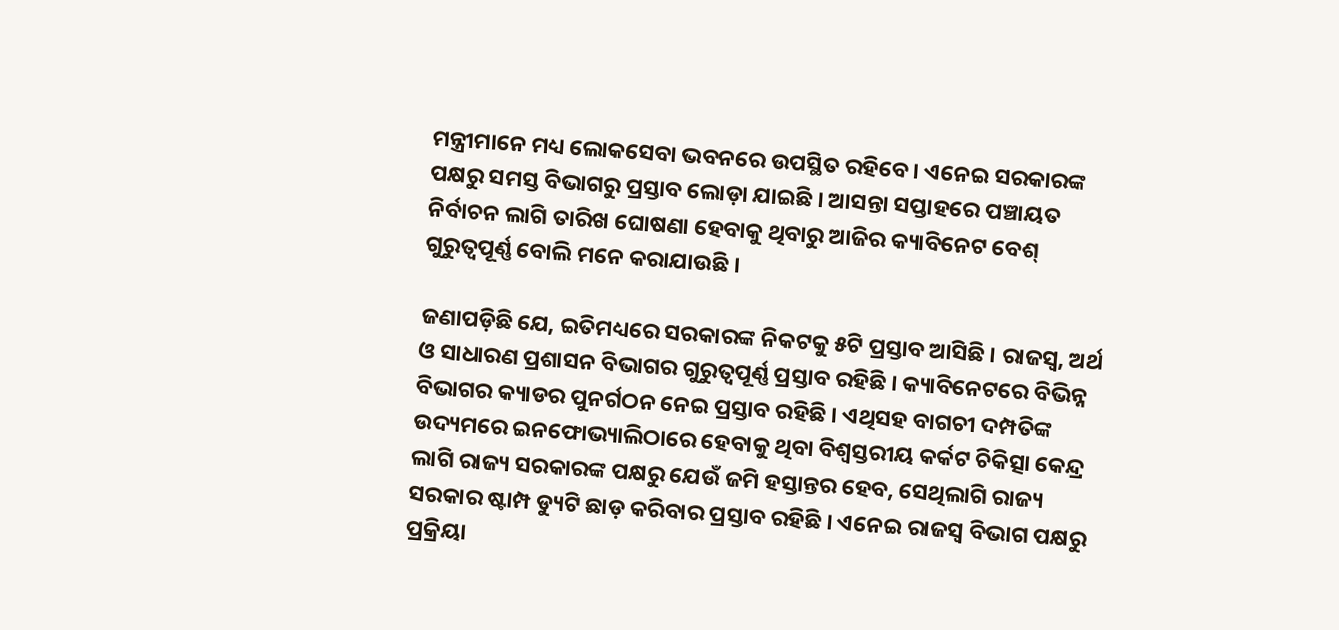ମନ୍ତ୍ରୀମାନେ ମଧ୍ୟ ଲୋକସେବା ଭବନରେ ଉପସ୍ଥିତ ରହିବେ । ଏନେଇ ସରକାରଙ୍କ ପକ୍ଷରୁ ସମସ୍ତ ବିଭାଗରୁ ପ୍ରସ୍ତାବ ଲୋଡ଼ା ଯାଇଛି । ଆସନ୍ତା ସପ୍ତାହରେ ପଞ୍ଚାୟତ ନିର୍ବାଚନ ଲାଗି ତାରିଖ ଘୋଷଣା ହେବାକୁ ଥିବାରୁ ଆଜିର କ୍ୟାବିନେଟ ବେଶ୍ ଗୁରୁତ୍ୱପୂର୍ଣ୍ଣ ବୋଲି ମନେ କରାଯାଉଛି ।

ଜଣାପଡ଼ିଛି ଯେ, ଇତିମଧ୍ୟରେ ସରକାରଙ୍କ ନିକଟକୁ ୫ଟି ପ୍ରସ୍ତାବ ଆସିଛି । ରାଜସ୍ୱ, ଅର୍ଥ ଓ ସାଧାରଣ ପ୍ରଶାସନ ବିଭାଗର ଗୁରୁତ୍ୱପୂର୍ଣ୍ଣ ପ୍ରସ୍ତାବ ରହିଛି । କ୍ୟାବିନେଟରେ ବିଭିନ୍ନ ବିଭାଗର କ୍ୟାଡର ପୁନର୍ଗଠନ ନେଇ ପ୍ରସ୍ତାବ ରହିଛି । ଏଥିସହ ବାଗଚୀ ଦମ୍ପତିଙ୍କ ଉଦ୍ୟମରେ ଇନଫୋଭ୍ୟାଲିଠାରେ ହେବାକୁ ଥିବା ବିଶ୍ୱସ୍ତରୀୟ କର୍କଟ ଚିକିତ୍ସା କେନ୍ଦ୍ର ଲାଗି ରାଜ୍ୟ ସରକାରଙ୍କ ପକ୍ଷରୁ ଯେଉଁ ଜମି ହସ୍ତାନ୍ତର ହେବ, ସେଥିଲାଗି ରାଜ୍ୟ ସରକାର ଷ୍ଟାମ୍ପ ଡ୍ୟୁଟି ଛାଡ଼ କରିବାର ପ୍ରସ୍ତାବ ରହିଛି । ଏନେଇ ରାଜସ୍ୱ ବିଭାଗ ପକ୍ଷରୁ ପ୍ରକ୍ରିୟା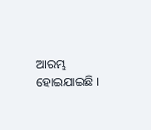ଆରମ୍ଭ ହୋଇଯାଇଛି ।